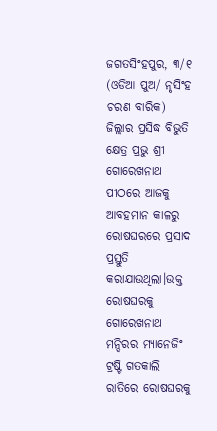ଜଗତସିଂହପୁର, ୩/୧ (ଓଡିଆ ପୁଅ/ ନୃସିଂହ ଚରଣ ବାରିକ) ଜିଲ୍ଲାର ପ୍ରସିଦ୍ଧ ବିଭୁତି କ୍ଷେତ୍ର ପ୍ରଭୁ ଶ୍ରୀ ଗୋରେଖନାଥ ପୀଠରେ ଆଜକୁ ଆବହମାନ କାଳରୁ ରୋଷଘରରେ ପ୍ରସାଦ ପ୍ରସ୍ତୁତି କରାଯାଉଥିଲା।ଉକ୍ତ ରୋଷଘରକୁ ଗୋରେଖନାଥ ମନ୍ଦିରର ମ୍ୟାନେଜିଂ ଟ୍ରଷ୍ଟି ଗତକାଲି ରାତିରେ ରୋଷଘରକୁ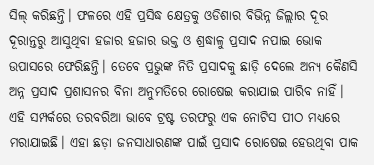ସିଲ୍ କରିଛନ୍ତି। ଫଳରେ ଏହି ପ୍ରସିଦ୍ଧ କ୍ଷେତ୍ରକୁ ଓଡିଶାର ବିଭିନ୍ନ ଜିଲ୍ଲାର ଦୂର ଦୂରାନ୍ତରୁ ଆସୁଥିବା ହଜାର ହଜାର ଭକ୍ତ ଓ ଶ୍ରଦ୍ଧାଳୁ ପ୍ରସାଦ ନପାଇ ଭୋକ ଉପାସରେ ଫେରିଛନ୍ତି। ତେବେ ପ୍ରଭୁଙ୍କ ନିତି ପ୍ରସାଦକୁ ଛାଡ଼ି ଦେଲେ ଅନ୍ୟ କୈଣସି ଅନ୍ନ ପ୍ରସାଦ ପ୍ରଶାସନର ବିନା ଅନୁମତିରେ ରୋଷେଇ କରାଯାଇ ପାରିବ ନାହିଁ। ଏହି ସମ୍ପର୍କରେ ତରବରିଆ ଭାବେ ଟ୍ରଷ୍ଟ ତରଫରୁ ଏକ ନୋଟିସ ପୀଠ ମଧ୍ୟରେ ମରାଯାଇଛି। ଏହା ଛଡ଼ା ଜନସାଧାରଣଙ୍କ ପାଇଁ ପ୍ରସାଦ ରୋଷେଇ ହେଉଥିବା ପାକ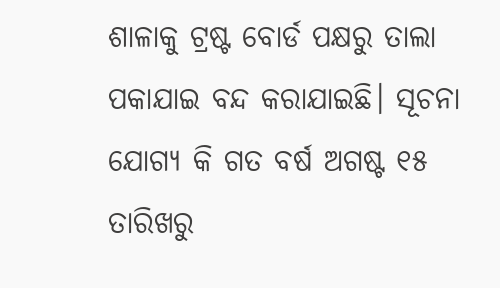ଶାଳାକୁ ଟ୍ରଷ୍ଟ ବୋର୍ଡ ପକ୍ଷରୁ ତାଲା ପକାଯାଇ ବନ୍ଦ କରାଯାଇଛି। ସୂଚନା ଯୋଗ୍ୟ କି ଗତ ବର୍ଷ ଅଗଷ୍ଟ ୧୫ ତାରିଖରୁ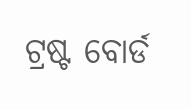ଟ୍ରଷ୍ଟ ବୋର୍ଡ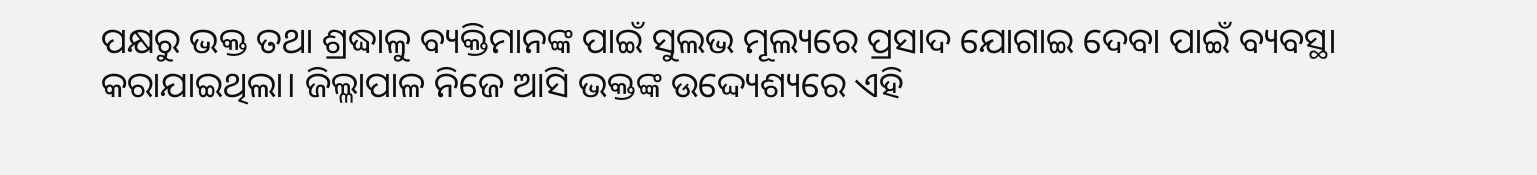ପକ୍ଷରୁ ଭକ୍ତ ତଥା ଶ୍ରଦ୍ଧାଳୁ ବ୍ୟକ୍ତିମାନଙ୍କ ପାଇଁ ସୁଲଭ ମୂଲ୍ୟରେ ପ୍ରସାଦ ଯୋଗାଇ ଦେବା ପାଇଁ ବ୍ୟବସ୍ଥା କରାଯାଇଥିଲା। ଜିଲ୍ଳାପାଳ ନିଜେ ଆସି ଭକ୍ତଙ୍କ ଉଦ୍ଦ୍ୟେଶ୍ୟରେ ଏହି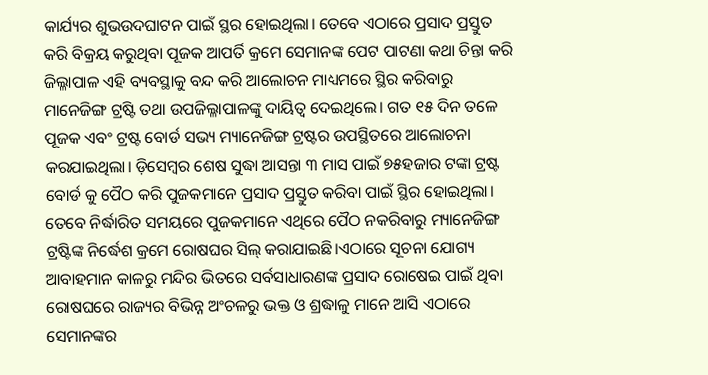କାର୍ଯ୍ୟର ଶୁଭଉଦଘାଟନ ପାଇଁ ସ୍ଥର ହୋଇଥିଲା। ତେବେ ଏଠାରେ ପ୍ରସାଦ ପ୍ରସ୍ତୁତ କରି ବିକ୍ରୟ କରୁଥିବା ପୂଜକ ଆପର୍ତି କ୍ରମେ ସେମାନଙ୍କ ପେଟ ପାଟଣା କଥା ଚିନ୍ତା କରି ଜିଲ୍ଳାପାଳ ଏହି ବ୍ୟବସ୍ଥାକୁ ବନ୍ଦ କରି ଆଲୋଚନ ମାଧ୍ୟମରେ ସ୍ଥିର କରିବାରୁ ମାନେଜିଙ୍ଗ ଟ୍ରଷ୍ଟି ତଥା ଉପଜିଲ୍ଳାପାଳଙ୍କୁ ଦାୟିତ୍ୱ ଦେଇଥିଲେ। ଗତ ୧୫ ଦିନ ତଳେ ପୂଜକ ଏବଂ ଟ୍ରଷ୍ଟ ବୋର୍ଡ ସଭ୍ୟ ମ୍ୟାନେଜିଙ୍ଗ ଟ୍ରଷ୍ଟର ଉପସ୍ଥିତରେ ଆଲୋଚନା କରଯାଇଥିଲା। ଡ଼ିସେମ୍ବର ଶେଷ ସୁଦ୍ଧା ଆସନ୍ତା ୩ ମାସ ପାଇଁ ୭୫ହଜାର ଟଙ୍କା ଟ୍ରଷ୍ଟ ବୋର୍ଡ କୁ ପୈଠ କରି ପୁଜକମାନେ ପ୍ରସାଦ ପ୍ରସ୍ତୁତ କରିବା ପାଇଁ ସ୍ଥିର ହୋଇଥିଲା। ତେବେ ନିର୍ଦ୍ଧାରିତ ସମୟରେ ପୁଜକମାନେ ଏଥିରେ ପୈଠ ନକରିବାରୁ ମ୍ୟାନେଜିଙ୍ଗ ଟ୍ରଷ୍ଟିଙ୍କ ନିର୍ଦ୍ଧେଶ କ୍ରମେ ରୋଷଘର ସିଲ୍ କରାଯାଇଛି।ଏଠାରେ ସୂଚନା ଯୋଗ୍ୟ ଆବାହମାନ କାଳରୁ ମନ୍ଦିର ଭିତରେ ସର୍ବସାଧାରଣଙ୍କ ପ୍ରସାଦ ରୋଷେଇ ପାଇଁ ଥିବା ରୋଷଘରେ ରାଜ୍ୟର ବିଭିନ୍ନ ଅଂଚଳରୁ ଭକ୍ତ ଓ ଶ୍ରଦ୍ଧାଳୁ ମାନେ ଆସି ଏଠାରେ ସେମାନଙ୍କର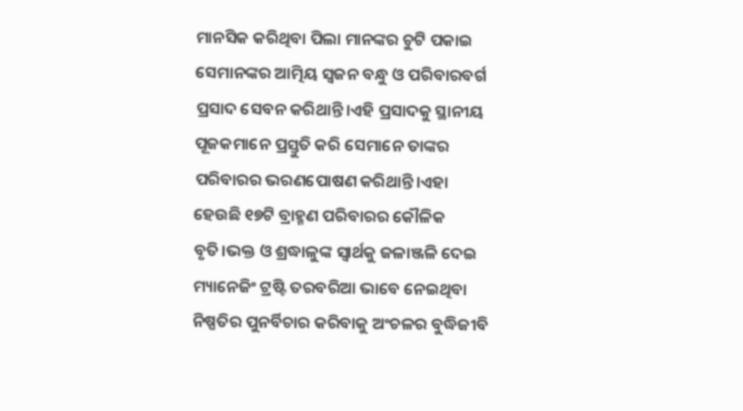ମାନସିକ କରିଥିବା ପିଲା ମାନଙ୍କର ଚୁଟି ପକାଇ ସେମାନଙ୍କର ଆତ୍ମିୟ ସ୍ୱଜନ ବନ୍ଧୁ ଓ ପରିବାରବର୍ଗ ପ୍ରସାଦ ସେବନ କରିଥାନ୍ତି।ଏହି ପ୍ରସାଦକୁ ସ୍ଥାନୀୟ ପୂଜକମାନେ ପ୍ରସ୍ତୁତି କରି ସେମାନେ ତାଙ୍କର ପରିବାରର ଭରଣପୋଷଣ କରିଥାନ୍ତି।ଏହା ହେଉଛି ୧୭ଟି ବ୍ରାହ୍ମଣ ପରିବାରର କୌଳିକ ବୃତି।ଭକ୍ତ ଓ ଶ୍ରଦ୍ଧାଳୁଙ୍କ ସ୍ୱାର୍ଥକୁ ଜଳାଞ୍ଜଳି ଦେଇ ମ୍ୟାନେଜିଂ ଟ୍ରଷ୍ଟି ତରବରିଆ ଭାବେ ନେଇଥିବା ନିଷ୍ପତିର ପୁନର୍ବିଚାର କରିବାକୁ ଅଂଚଳର ବୁଦ୍ଧିଜୀବି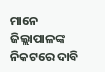ମାନେ ଜିଲ୍ଲାପାଳଙ୍କ ନିକଟରେ ଦାବି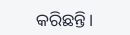କରିଛନ୍ତି।